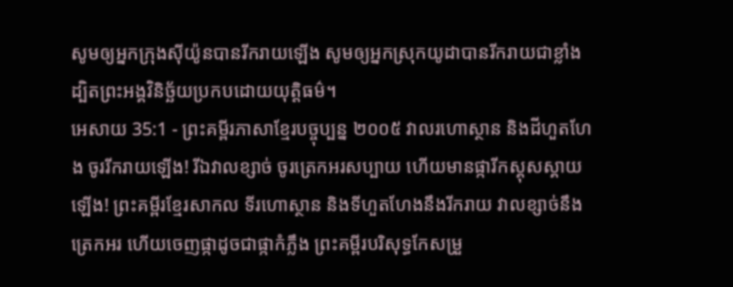សូមឲ្យអ្នកក្រុងស៊ីយ៉ូនបានរីករាយឡើង សូមឲ្យអ្នកស្រុកយូដាបានរីករាយជាខ្លាំង ដ្បិតព្រះអង្គវិនិច្ឆ័យប្រកបដោយយុត្តិធម៌។
អេសាយ 35:1 - ព្រះគម្ពីរភាសាខ្មែរបច្ចុប្បន្ន ២០០៥ វាលរហោស្ថាន និងដីហួតហែង ចូររីករាយឡើង! រីឯវាលខ្សាច់ ចូរត្រេកអរសប្បាយ ហើយមានផ្ការីកស្គុសស្គាយឡើង! ព្រះគម្ពីរខ្មែរសាកល ទីរហោស្ថាន និងទីហួតហែងនឹងរីករាយ វាលខ្សាច់នឹងត្រេកអរ ហើយចេញផ្កាដូចជាផ្កាកំភ្លឹង ព្រះគម្ពីរបរិសុទ្ធកែសម្រួ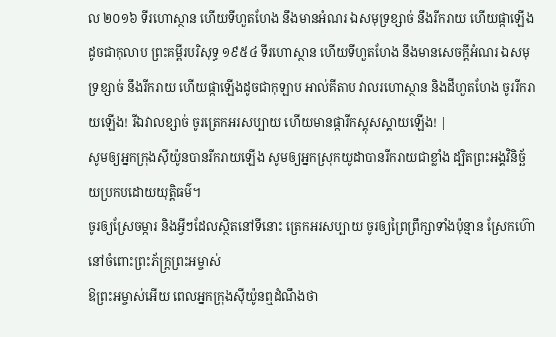ល ២០១៦ ទីរហោស្ថាន ហើយទីហួតហែង នឹងមានអំណរ ឯសមុទ្រខ្សាច់ នឹងរីករាយ ហើយផ្កាឡើងដូចជាកុលាប ព្រះគម្ពីរបរិសុទ្ធ ១៩៥៤ ទីរហោស្ថាន ហើយទីហួតហែង នឹងមានសេចក្ដីអំណរ ឯសមុទ្រខ្សាច់ នឹងរីករាយ ហើយផ្កាឡើងដូចជាកុឡាប អាល់គីតាប វាលរហោស្ថាន និងដីហួតហែង ចូររីករាយឡើង! រីឯវាលខ្សាច់ ចូរត្រេកអរសប្បាយ ហើយមានផ្ការីកស្គុសស្គាយឡើង! |
សូមឲ្យអ្នកក្រុងស៊ីយ៉ូនបានរីករាយឡើង សូមឲ្យអ្នកស្រុកយូដាបានរីករាយជាខ្លាំង ដ្បិតព្រះអង្គវិនិច្ឆ័យប្រកបដោយយុត្តិធម៌។
ចូរឲ្យស្រែចម្ការ និងអ្វីៗដែលស្ថិតនៅទីនោះ ត្រេកអរសប្បាយ ចូរឲ្យព្រៃព្រឹក្សាទាំងប៉ុន្មាន ស្រែកហ៊ោនៅចំពោះព្រះភ័ក្ត្រព្រះអម្ចាស់
ឱព្រះអម្ចាស់អើយ ពេលអ្នកក្រុងស៊ីយ៉ូនឮដំណឹងថា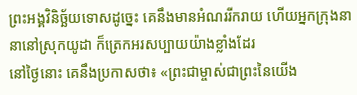ព្រះអង្គវិនិច្ឆ័យទោសដូច្នេះ គេនឹងមានអំណររីករាយ ហើយអ្នកក្រុងនានានៅស្រុកយូដា ក៏ត្រេកអរសប្បាយយ៉ាងខ្លាំងដែរ
នៅថ្ងៃនោះ គេនឹងប្រកាសថា៖ «ព្រះជាម្ចាស់ជាព្រះនៃយើង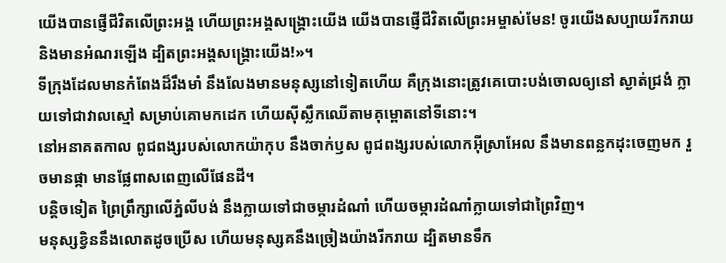យើងបានផ្ញើជីវិតលើព្រះអង្គ ហើយព្រះអង្គសង្គ្រោះយើង យើងបានផ្ញើជីវិតលើព្រះអម្ចាស់មែន! ចូរយើងសប្បាយរីករាយ និងមានអំណរឡើង ដ្បិតព្រះអង្គសង្គ្រោះយើង!»។
ទីក្រុងដែលមានកំពែងដ៏រឹងមាំ នឹងលែងមានមនុស្សនៅទៀតហើយ គឺក្រុងនោះត្រូវគេបោះបង់ចោលឲ្យនៅ ស្ងាត់ជ្រងំ ក្លាយទៅជាវាលស្មៅ សម្រាប់គោមកដេក ហើយស៊ីស្លឹកឈើតាមគុម្ពោតនៅទីនោះ។
នៅអនាគតកាល ពូជពង្សរបស់លោកយ៉ាកុប នឹងចាក់ឫស ពូជពង្សរបស់លោកអ៊ីស្រាអែល នឹងមានពន្លកដុះចេញមក រួចមានផ្កា មានផ្លែពាសពេញលើផែនដី។
បន្តិចទៀត ព្រៃព្រឹក្សាលើភ្នំលីបង់ នឹងក្លាយទៅជាចម្ការដំណាំ ហើយចម្ការដំណាំក្លាយទៅជាព្រៃវិញ។
មនុស្សខ្វិននឹងលោតដូចប្រើស ហើយមនុស្សគនឹងច្រៀងយ៉ាងរីករាយ ដ្បិតមានទឹក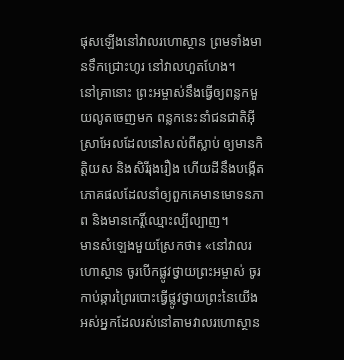ផុសឡើងនៅវាលរហោស្ថាន ព្រមទាំងមានទឹកជ្រោះហូរ នៅវាលហួតហែង។
នៅគ្រានោះ ព្រះអម្ចាស់នឹងធ្វើឲ្យពន្លកមួយលូតចេញមក ពន្លកនេះនាំជនជាតិអ៊ីស្រាអែលដែលនៅសល់ពីស្លាប់ ឲ្យមានកិត្តិយស និងសិរីរុងរឿង ហើយដីនឹងបង្កើតភោគផលដែលនាំឲ្យពួកគេមានមោទនភាព និងមានកេរ្តិ៍ឈ្មោះល្បីល្បាញ។
មានសំឡេងមួយស្រែកថា៖ «នៅវាលរហោស្ថាន ចូរបើកផ្លូវថ្វាយព្រះអម្ចាស់ ចូរកាប់ឆ្ការព្រៃរបោះធ្វើផ្លូវថ្វាយព្រះនៃយើង
អស់អ្នកដែលរស់នៅតាមវាលរហោស្ថាន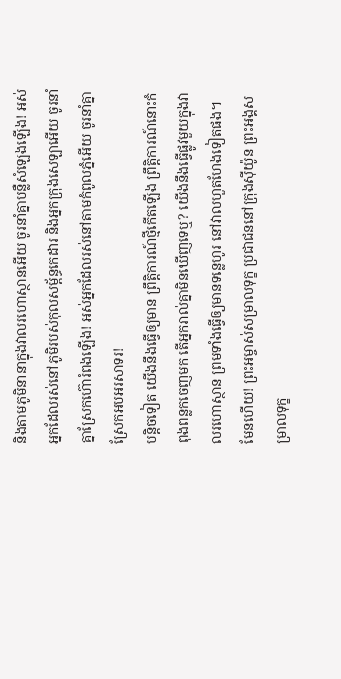និងតាមភូមិនានាក្នុងវាលរហោស្ថានអើយ ចូរនាំគ្នាបន្លឺសំឡេងឡើង! អស់អ្នកដែលរស់នៅភូមិរបស់កុលសម្ព័ន្ធកេដារ និងអ្នកក្រុងសេឡាអើយ ចូរនាំគ្នាស្រែកហ៊ោរំពងឡើង! អស់អ្នកដែលរស់នៅតាមកំពូលភ្នំអើយ ចូរនាំគ្នាស្រែកអបអរសាទរ!
បន្តិចទៀត យើងនឹងធ្វើឲ្យមាន ព្រឹត្តិការណ៍ថ្មីកើតឡើង ព្រឹត្តិការណ៍នោះកំពុងពន្លកចេញមក តើអ្នករាល់គ្នាមិនឃើញទេឬ? យើងនឹងធ្វើផ្លូវមួយក្នុងវាលរហោស្ថាន ព្រមទាំងធ្វើឲ្យមានទន្លេហូរ នៅវាលហួតហែងទៀតផង។
មែនហើយ! ព្រះអម្ចាស់សម្រាលទុក្ខ ប្រជាជននៅក្រុងស៊ីយ៉ូន ព្រះអង្គសម្រាលទុក្ខ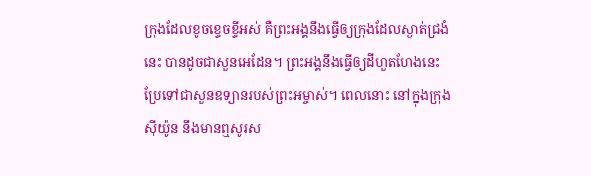ក្រុងដែលខូចខ្ទេចខ្ទីអស់ គឺព្រះអង្គនឹងធ្វើឲ្យក្រុងដែលស្ងាត់ជ្រងំនេះ បានដូចជាសួនអេដែន។ ព្រះអង្គនឹងធ្វើឲ្យដីហួតហែងនេះ ប្រែទៅជាសួនឧទ្យានរបស់ព្រះអម្ចាស់។ ពេលនោះ នៅក្នុងក្រុងស៊ីយ៉ូន នឹងមានឮសូរស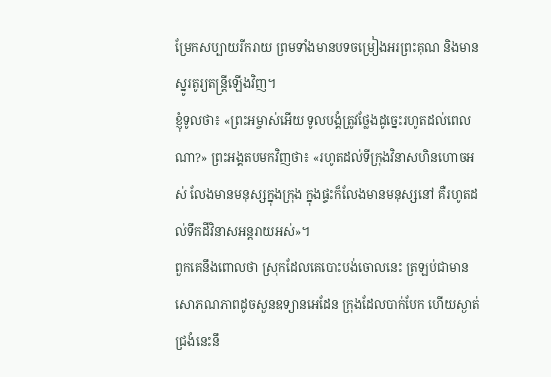ម្រែកសប្បាយរីករាយ ព្រមទាំងមានបទចម្រៀងអរព្រះគុណ និងមានស្នូរតូរ្យតន្ត្រីឡើងវិញ។
ខ្ញុំទូលថា៖ «ព្រះអម្ចាស់អើយ ទូលបង្គំត្រូវថ្លែងដូច្នេះរហូតដល់ពេលណា?» ព្រះអង្គតបមកវិញថា៖ «រហូតដល់ទីក្រុងវិនាសហិនហោចអស់ លែងមានមនុស្សក្នុងក្រុង ក្នុងផ្ទះក៏លែងមានមនុស្សនៅ គឺរហូតដល់ទឹកដីវិនាសអន្តរាយអស់»។
ពួកគេនឹងពោលថា ស្រុកដែលគេបោះបង់ចោលនេះ ត្រឡប់ជាមានសោភណភាពដូចសួនឧទ្យានអេដែន ក្រុងដែលបាក់បែក ហើយស្ងាត់ជ្រងំនេះនឹ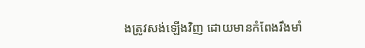ងត្រូវសង់ឡើងវិញ ដោយមានកំពែងរឹងមាំ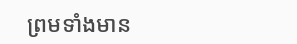ព្រមទាំងមាន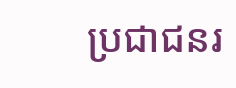ប្រជាជនរ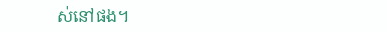ស់នៅផង។